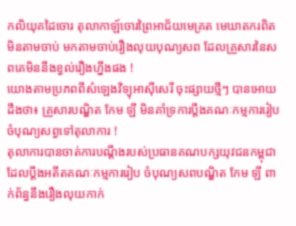កលិយុគដៃចោរ តុលាកាឡ៍ចោរព្រៃអាជ័យមេគ្រត មេឃាតករពិតមិនតាមចាប់ មកតាមចាប់រឿងលុយបុណ្យសព ដែលគ្រួសារនៃសពគេមិននឹងខ្វល់រឿងហ្នឹងផង !
យោងតាមប្រភពពីសំឡេងវិទ្យុអាស៊ីសេរី ចុះផ្សាយថ្មីៗ បានអោយដឹងថា៖ គ្រួសារបណ្ឌិត កែម ឡី មិនគាំទ្រការប្ដឹងគណៈកម្មការរៀបចំបុណ្យសព្វទៅតុលាការ !
តុលាការបានចាត់ការបណ្ដឹងរបស់ប្រធានគណបក្សយុវជនកម្ពុជា ដែលប្ដឹងអតីតគណៈកម្មការរៀប ចំបុណ្យសពបណ្ឌិត កែម ឡី ពាក់ព័ន្ធនឹងរឿងលុយកាក់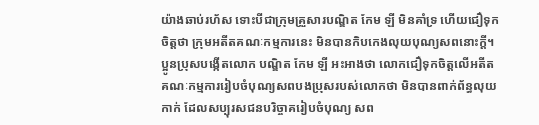យ៉ាងឆាប់រហ័ស ទោះបីជាក្រុមគ្រួសារបណ្ឌិត កែម ឡី មិនគាំទ្រ ហើយជឿទុកចិត្តថា ក្រុមអតីតគណៈកម្មការនេះ មិនបានកិបកេងលុយបុណ្យសពនោះក្ដី។
ប្អូនប្រុសបង្កើតលោក បណ្ឌិត កែម ឡី អះអាងថា លោកជឿទុកចិត្តលើអតីតគណៈកម្មការរៀបចំបុណ្យសពបងប្រុសរបស់លោកថា មិនបានពាក់ព័ន្ធលុយកាក់ ដែលសប្បុរសជនបរិច្ចាគរៀបចំបុណ្យ សព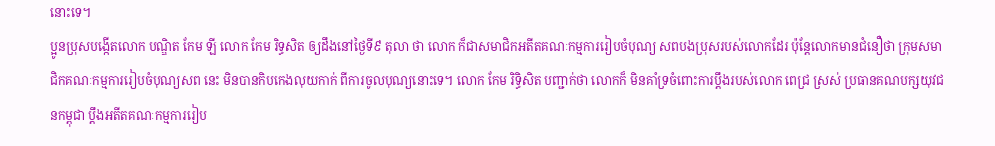នោះទេ។
ប្អូនប្រុសបង្កើតលោក បណ្ឌិត កែម ឡី លោក កែម រិទ្ធសិត ឲ្យដឹងនៅថ្ងៃទី៩ តុលា ថា លោក ក៏ជាសមាជិកអតីតគណៈកម្មការរៀបចំបុណ្យ សពបងប្រុសរបស់លោកដែរ ប៉ុន្តែលោកមានជំនឿថា ក្រុមសមាជិកគណៈកម្មការរៀបចំបុណ្យសព នេះ មិនបានកិបកេងលុយកាក់ ពីការចូលបុណ្យនោះទេ។ លោក កែម រិទ្ធិសិត បញ្ជាក់ថា លោកក៏ មិនគាំទ្រចំពោះការប្ដឹងរបស់លោក ពេជ្រ ស្រស់ ប្រធានគណបក្សយុវជនកម្ពុជា ប្ដឹងអតីតគណៈកម្មការរៀប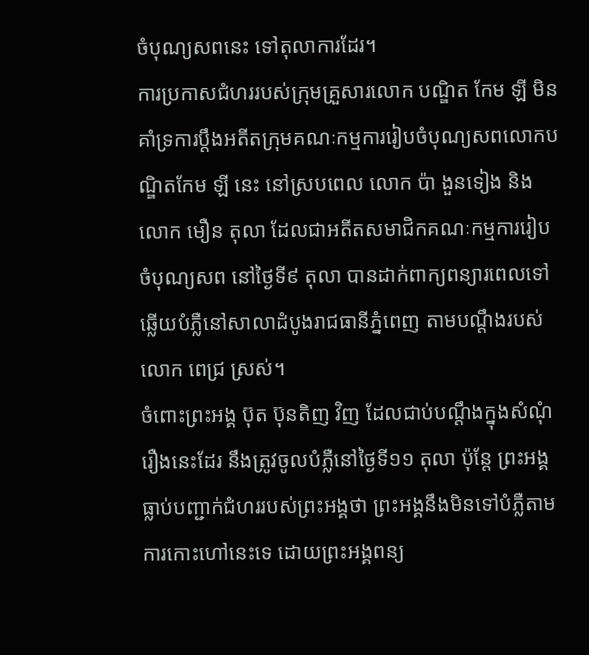ចំបុណ្យសពនេះ ទៅតុលាការដែរ។
ការប្រកាសជំហររបស់ក្រុមគ្រួសារលោក បណ្ឌិត កែម ឡី មិនគាំទ្រការប្ដឹងអតីតក្រុមគណៈកម្មការរៀបចំបុណ្យសពលោកបណ្ឌិតកែម ឡី នេះ នៅស្របពេល លោក ប៉ា ងួនទៀង និង លោក មឿន តុលា ដែលជាអតីតសមាជិកគណៈកម្មការរៀបចំបុណ្យសព នៅថ្ងៃទី៩ តុលា បានដាក់ពាក្យពន្យារពេលទៅឆ្លើយបំភ្លឺនៅសាលាដំបូងរាជធានីភ្នំពេញ តាមបណ្ដឹងរបស់លោក ពេជ្រ ស្រស់។
ចំពោះព្រះអង្គ ប៊ុត ប៊ុនតិញ វិញ ដែលជាប់បណ្ដឹងក្នុងសំណុំរឿងនេះដែរ នឹងត្រូវចូលបំភ្លឺនៅថ្ងៃទី១១ តុលា ប៉ុន្តែ ព្រះអង្គធ្លាប់បញ្ជាក់ជំហររបស់ព្រះអង្គថា ព្រះអង្គនឹងមិនទៅបំភ្លឺតាមការកោះហៅនេះទេ ដោយព្រះអង្គពន្យ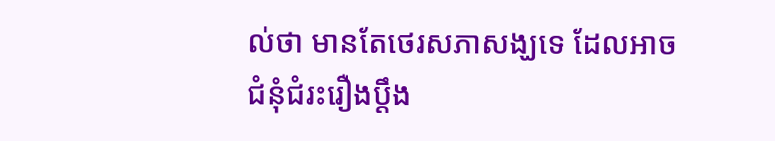ល់ថា មានតែថេរសភាសង្ឃទេ ដែលអាចជំនុំជំរះរឿងប្ដឹង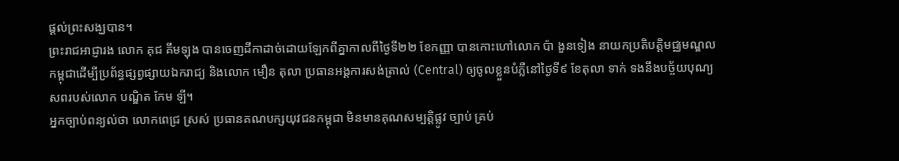ផ្ដល់ព្រះសង្ឃបាន។
ព្រះរាជអាជ្ញារង លោក គុជ គឹមឡុង បានចេញដីកាដាច់ដោយឡែកពីគ្នាកាលពីថ្ងៃទី២២ ខែកញ្ញា បានកោះហៅលោក ប៉ា ងួនទៀង នាយកប្រតិបត្តិមជ្ឈមណ្ឌលកម្ពុជាដើម្បីប្រព័ន្ធផ្សព្វផ្សាយឯករាជ្យ និងលោក មឿន តុលា ប្រធានអង្គការសង់ត្រាល់ (Central) ឲ្យចូលខ្លួនបំភ្លឺនៅថ្ងៃទី៩ ខែតុលា ទាក់ ទងនឹងបច្ច័យបុណ្យសពរបស់លោក បណ្ឌិត កែម ឡី។
អ្នកច្បាប់ពន្យល់ថា លោកពេជ្រ ស្រស់ ប្រធានគណបក្សយុវជនកម្ពុជា មិនមានគុណសម្បត្តិផ្លូវ ច្បាប់ គ្រប់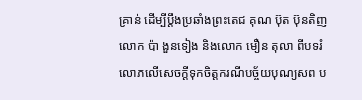គ្រាន់ ដើម្បីប្ដឹងប្រឆាំងព្រះតេជ គុណ ប៊ុត ប៊ុនតិញ លោក ប៉ា ងួនទៀង និងលោក មឿន តុលា ពីបទរំលោភលើសេចក្ដីទុកចិត្តករណីបច្ច័យបុណ្យសព ប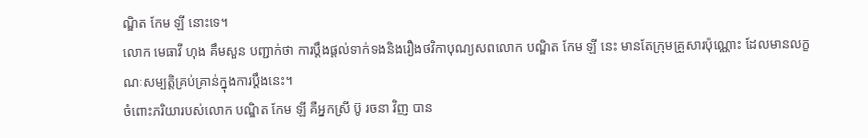ណ្ឌិត កែម ឡី នោះទេ។
លោក មេធាវី ហុង គឹមសួន បញ្ជាក់ថា ការប្ដឹងផ្ដល់ទាក់ទងនិងរឿងថវិកាបុណ្យសពលោក បណ្ឌិត កែម ឡី នេះ មានតែក្រុមគ្រួសារប៉ុណ្ណោះ ដែលមានលក្ខណៈសម្បត្តិគ្រប់គ្រាន់ក្នុងការប្ដឹងនេះ។
ចំពោះភរិយារបស់លោក បណ្ឌិត កែម ឡី គឺអ្នកស្រី ប៊ូ រចនា វិញ បាន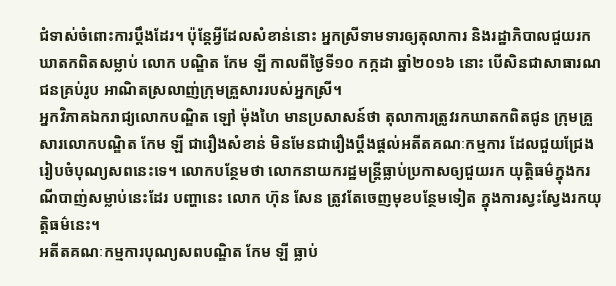ជំទាស់ចំពោះការប្ដឹងដែរ។ ប៉ុន្តែអ្វីដែលសំខាន់នោះ អ្នកស្រីទាមទារឲ្យតុលាការ និងរដ្ឋាភិបាលជួយរកឃាតកពិតសម្លាប់ លោក បណ្ឌិត កែម ឡី កាលពីថ្ងៃទី១០ កក្កដា ឆ្នាំ២០១៦ នោះ បើសិនជាសាធារណជនគ្រប់រូប អាណិតស្រលាញ់ក្រុមគ្រួសាររបស់អ្នកស្រី។
អ្នកវិភាគឯករាជ្យលោកបណ្ឌិត ឡៅ ម៉ុងហៃ មានប្រសាសន៍ថា តុលាការត្រូវរកឃាតកពិតជូន ក្រុមគ្រួសារលោកបណ្ឌិត កែម ឡី ជារឿងសំខាន់ មិនមែនជារឿងប្ដឹងផ្ដល់អតីតគណៈកម្មការ ដែលជួយជ្រែងរៀបចំបុណ្យសពនេះទេ។ លោកបន្ថែមថា លោកនាយករដ្ឋមន្ត្រីធ្លាប់ប្រកាសឲ្យជួយរក យុត្តិធម៌ក្នុងករណីបាញ់សម្លាប់នេះដែរ បញ្ហានេះ លោក ហ៊ុន សែន ត្រូវតែចេញមុខបន្ថែមទៀត ក្នុងការស្វះស្វែងរកយុត្តិធម៌នេះ។
អតីតគណៈកម្មការបុណ្យសពបណ្ឌិត កែម ឡី ធ្លាប់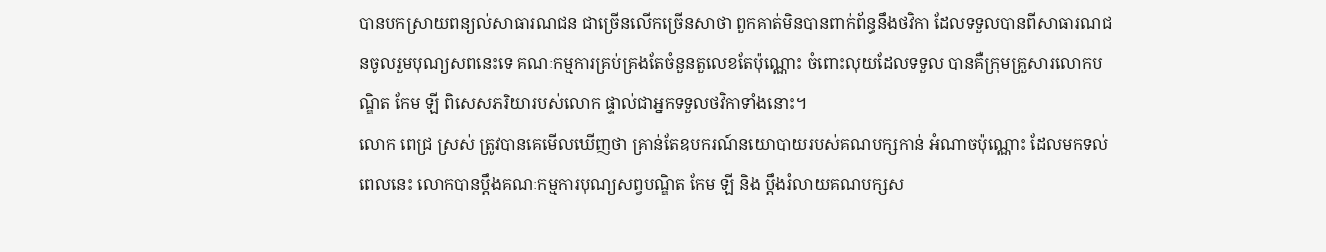បានបកស្រាយពន្យល់សាធារណជន ជាច្រើនលើកច្រើនសាថា ពួកគាត់មិនបានពាក់ព័ន្ធនឹងថវិកា ដែលទទួលបានពីសាធារណជនចូលរួមបុណ្យសពនេះទេ គណៈកម្មការគ្រប់គ្រងតែចំនួនតួលេខតែប៉ុណ្ណោះ ចំពោះលុយដែលទទួល បានគឺក្រុមគ្រួសារលោកបណ្ឌិត កែម ឡី ពិសេសភរិយារបស់លោក ផ្ទាល់ជាអ្នកទទួលថវិកាទាំងនោះ។
លោក ពេជ្រ ស្រស់ ត្រូវបានគេមើលឃើញថា គ្រាន់តែឧបករណ៍នយោបាយរបស់គណបក្សកាន់ អំណាចប៉ុណ្ណោះ ដែលមកទល់ពេលនេះ លោកបានប្ដឹងគណៈកម្មការបុណ្យសព្វបណ្ឌិត កែម ឡី និង ប្ដឹងរំលាយគណបក្សស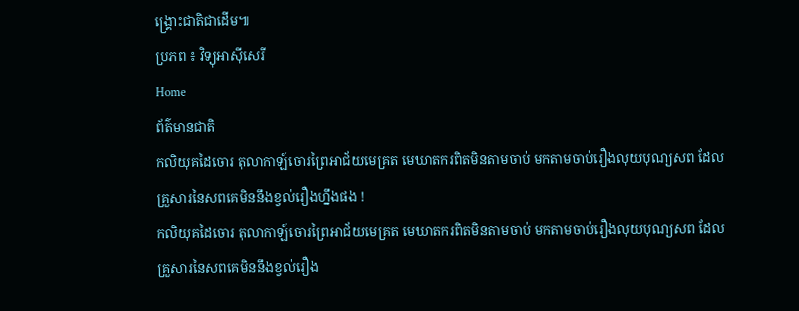ង្គ្រោះជាតិជាដើម៕
ប្រភព ៖ វិទ្យុអាស៊ីសេរី
Home
ព័ត៌មានជាតិ
កលិយុគដៃចោរ តុលាកាឡ៍ចោរព្រៃអាជ័យមេគ្រត មេឃាតករពិតមិនតាមចាប់ មកតាមចាប់រឿងលុយបុណ្យសព ដែលគ្រួសារនៃសពគេមិននឹងខ្វល់រឿងហ្នឹងផង !
កលិយុគដៃចោរ តុលាកាឡ៍ចោរព្រៃអាជ័យមេគ្រត មេឃាតករពិតមិនតាមចាប់ មកតាមចាប់រឿងលុយបុណ្យសព ដែលគ្រួសារនៃសពគេមិននឹងខ្វល់រឿង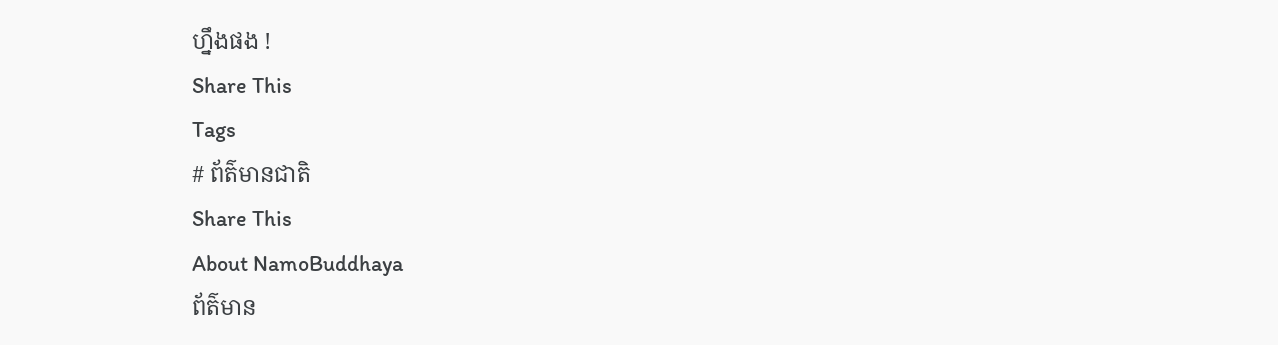ហ្នឹងផង !
Share This
Tags
# ព័ត៌មានជាតិ
Share This
About NamoBuddhaya
ព័ត៌មាន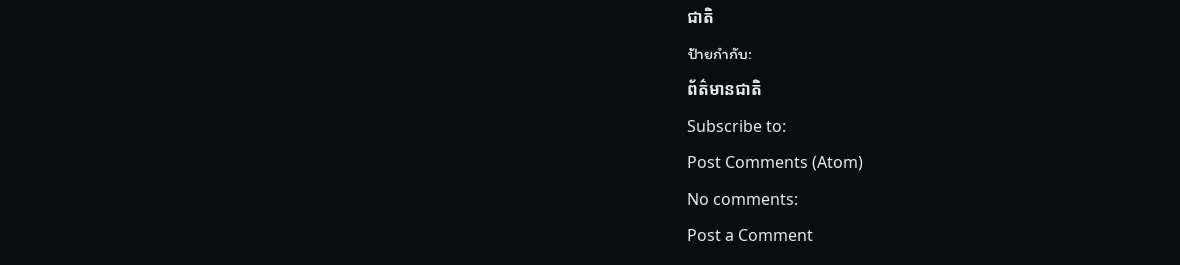ជាតិ
ป้ายกำกับ:
ព័ត៌មានជាតិ
Subscribe to:
Post Comments (Atom)
No comments:
Post a Comment